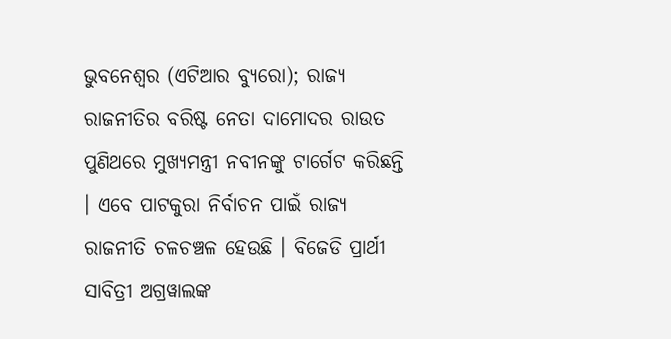ଭୁବନେଶ୍ୱର (ଏଟିଆର ବ୍ୟୁରୋ); ରାଜ୍ୟ ରାଜନୀତିର ବରିଷ୍ଟ ନେତା ଦାମୋଦର ରାଉତ ପୁଣିଥରେ ମୁଖ୍ୟମନ୍ତ୍ରୀ ନବୀନଙ୍କୁ ଟାର୍ଗେଟ କରିଛନ୍ତି । ଏବେ ପାଟକୁରା ନିର୍ବାଚନ ପାଇଁ ରାଜ୍ୟ ରାଜନୀତି ଚଳଚଞ୍ଚଳ ହେଉଛି । ବିଜେଡି ପ୍ରାର୍ଥୀ ସାବିତ୍ରୀ ଅଗ୍ରୱାଲଙ୍କ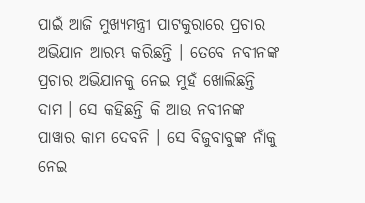ପାଇଁ ଆଜି ମୁଖ୍ୟମନ୍ତ୍ରୀ ପାଟକୁରାରେ ପ୍ରଚାର ଅଭିଯାନ ଆରମ୍ଭ କରିଛନ୍ତି । ତେବେ ନବୀନଙ୍କ ପ୍ରଚାର ଅଭିଯାନକୁ ନେଇ ମୁହଁ ଖୋଲିଛନ୍ତି ଦାମ । ସେ କହିଛନ୍ତି କି ଆଉ ନବୀନଙ୍କ ପାୱାର କାମ ଦେବନି । ସେ ବିଜୁବାବୁଙ୍କ ନାଁକୁ ନେଇ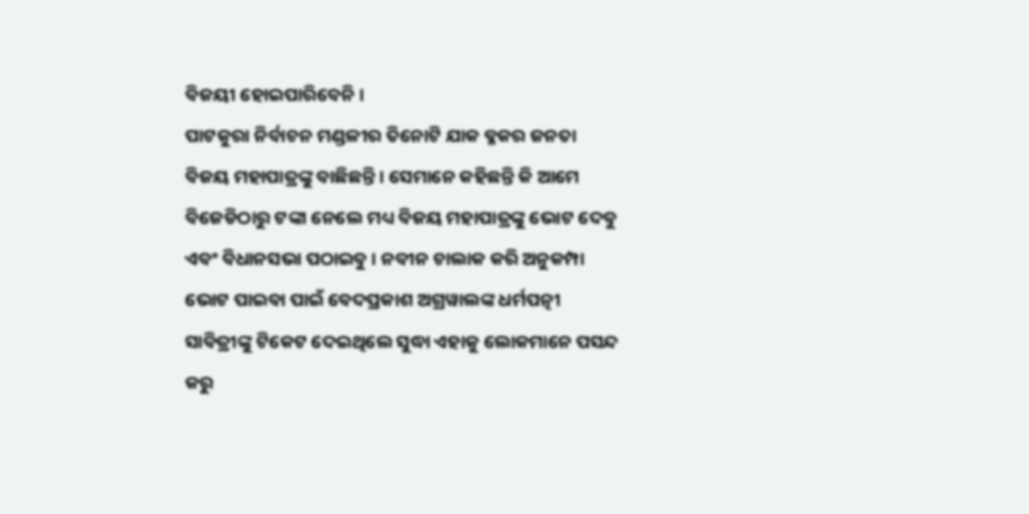ବିଜୟୀ ହୋଇପାରିବେନି ।
ପାଟକୁରା ନିର୍ବାଚନ ମଣ୍ଡଳୀର ତିନୋଟି ଯାକ ବ୍ଳକର ଜନତା ବିଜୟ ମହାପାତ୍ରଙ୍କୁ ବାଛିଛନ୍ତି । ସେମାନେ କହିଛନ୍ତି କି ଆମେ ବିଜେଡିଠାରୁ ଟଙ୍କା ନେଲେ ମଧ୍ୟ ବିଜୟ ମହାପାତ୍ରଙ୍କୁ ଭୋଟ ଦେବୁ ଏବଂ ବିଧାନସଭା ପଠାଇବୁ । ନବୀନ ଚାଲାକ କରି ଅନୁକମ୍ପା ଭୋଟ ପାଇବା ପାଇଁ ବେଦପ୍ରକାଶ ଅଗ୍ରୱାଲଙ୍କ ଧର୍ମପତ୍ନୀ ସାବିତ୍ରୀଙ୍କୁ ଟିକେଟ ଦେଇଥିଲେ ସୁଦ୍ଧା ଏହାକୁ ଲୋକମାନେ ପସନ୍ଦ କରୁ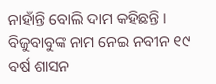ନାହାଁନ୍ତି ବୋଲି ଦାମ କହିଛନ୍ତି ।
ବିଜୁବାବୁଙ୍କ ନାମ ନେଇ ନବୀନ ୧୯ ବର୍ଷ ଶାସନ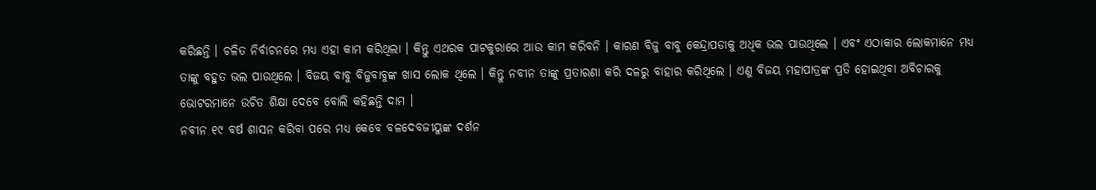କରିଛନ୍ତି । ଚଳିତ ନିର୍ବାଚନରେ ମଧ୍ୟ ଏହା କାମ କରିଥିଲା । କିନ୍ତୁ ଏଥରକ ପାଟକୁରାରେ ଆଉ କାମ କରିବନି । କାରଣ ବିଜୁ ବାବୁ କେନ୍ଦ୍ରାପଡାକୁ ଅଧିକ ଭଲ ପାଉଥିଲେ । ଏବଂ ଏଠାକାର ଲୋକମାନେ ମଧ୍ୟ ତାଙ୍କୁ ବହୁତ ଭଲ ପାଉଥିଲେ । ବିଜୟ ବାବୁ ବିଜୁବାବୁଙ୍କ ଖାସ ଲୋକ ଥିଲେ । କିନ୍ତୁ ନବୀନ ତାଙ୍କୁ ପ୍ରତାରଣା କରି ଦଳରୁ ବାହାର କରିଥିଲେ । ଏଣୁ ବିଜୟ ମହାପାତ୍ରଙ୍କ ପ୍ରତି ହୋଇଥିବା ଅବିଚାରକୁ ଭୋଟରମାନେ ଉଚିତ ଶିକ୍ଷା ଦେବେ ବୋଲି କହିଛନ୍ତି ଦାମ ।
ନବୀନ ୧୯ ବର୍ଷ ଶାସନ କରିବା ପରେ ମଧ୍ୟ କେବେ ବଳଦେବଜୀୟୁଙ୍କ ଦର୍ଶନ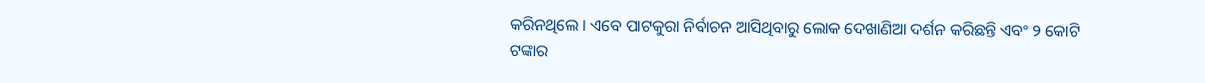କରିନଥିଲେ । ଏବେ ପାଟକୁରା ନିର୍ବାଚନ ଆସିଥିବାରୁ ଲୋକ ଦେଖାଣିଆ ଦର୍ଶନ କରିଛନ୍ତି ଏବଂ ୨ କୋଟି ଟଙ୍କାର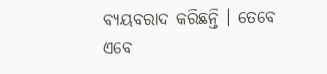ବ୍ୟୟବରାଦ କରିଛନ୍ତି । ତେବେ ଏବେ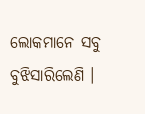ଲୋକମାନେ ସବୁ ବୁଝିସାରିଲେଣି ।